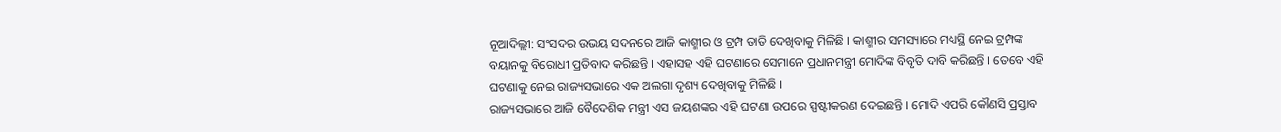ନୂଆଦିଲ୍ଲୀ: ସଂସଦର ଉଭୟ ସଦନରେ ଆଜି କାଶ୍ମୀର ଓ ଟ୍ରମ୍ପ ତାତି ଦେଖିବାକୁ ମିଳିଛି । କାଶ୍ମୀର ସମସ୍ୟାରେ ମଧ୍ୟସ୍ଥି ନେଇ ଟ୍ରମ୍ପଙ୍କ ବୟାନକୁ ବିରୋଧୀ ପ୍ରତିବାଦ କରିଛନ୍ତି । ଏହାସହ ଏହି ଘଟଣାରେ ସେମାନେ ପ୍ରଧାନମନ୍ତ୍ରୀ ମୋଦିଙ୍କ ବିବୃତି ଦାବି କରିଛନ୍ତି । ତେବେ ଏହି ଘଟଣାକୁ ନେଇ ରାଜ୍ୟସଭାରେ ଏକ ଅଲଗା ଦୃଶ୍ୟ ଦେଖିବାକୁ ମିଳିଛି ।
ରାଜ୍ୟସଭାରେ ଆଜି ବୈଦେଶିକ ମନ୍ତ୍ରୀ ଏସ ଜୟଶଙ୍କର ଏହି ଘଟଣା ଉପରେ ସ୍ପଷ୍ଟୀକରଣ ଦେଇଛନ୍ତି । ମୋଦି ଏପରି କୌଣସି ପ୍ରସ୍ତାବ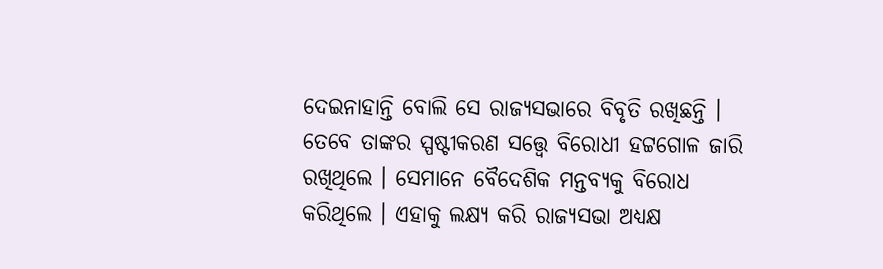ଦେଇନାହାନ୍ତି ବୋଲି ସେ ରାଜ୍ୟସଭାରେ ବିବୃତି ରଖିଛନ୍ତି । ତେବେ ତାଙ୍କର ସ୍ପଷ୍ଟୀକରଣ ସତ୍ତ୍ବେ ବିରୋଧୀ ହଟ୍ଟଗୋଳ ଜାରି ରଖିଥିଲେ । ସେମାନେ ବୈଦେଶିକ ମନ୍ତବ୍ୟକୁ ବିରୋଧ କରିଥିଲେ । ଏହାକୁ ଲକ୍ଷ୍ୟ କରି ରାଜ୍ୟସଭା ଅଧ୍ୟକ୍ଷ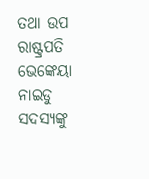ତଥା ଉପ ରାଷ୍ଟ୍ରପତି ଭେଙ୍କେୟା ନାଇଡୁ ସଦସ୍ୟଙ୍କୁ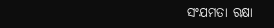ସଂଯମତା ରକ୍ଷା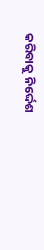କରିବାକୁ ନିର୍ଦ୍ଦେଶ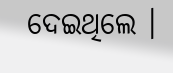ଦେଇଥିଲେ ।